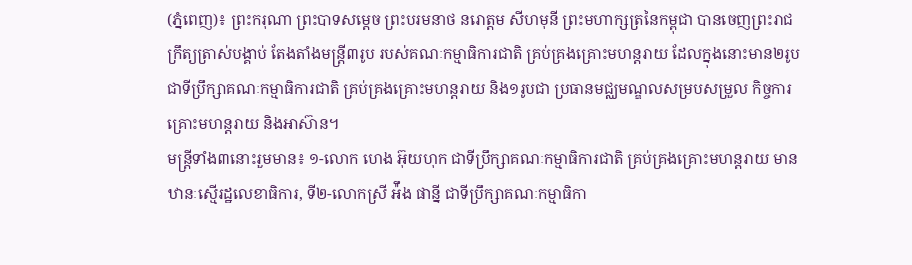(ភ្នំពេញ)៖ ព្រះករុណា ព្រះបាទសម្តេច ព្រះបរមនាថ នរោត្តម សីហមុនី ព្រះមហាក្សត្រនៃកម្ពុជា បានចេញព្រះរាជក្រឹត្យត្រាស់បង្គាប់ តែងតាំងមន្ត្រី៣រូប របស់គណៈកម្មាធិការជាតិ គ្រប់គ្រងគ្រោះមហន្តរាយ ដែលក្នុងនោះមាន២រូប ជាទីប្រឹក្សាគណៈកម្មាធិការជាតិ គ្រប់គ្រងគ្រោះមហន្តរាយ និង១រូបជា ប្រធានមជ្ឈមណ្ឌលសម្របសម្រួល កិច្ចការគ្រោះមហន្តរាយ និងអាស៊ាន។
មន្ត្រីទាំង៣នោះរួមមាន៖ ១-លោក ហេង អ៊ុយហុក ជាទីប្រឹក្សាគណៈកម្មាធិការជាតិ គ្រប់គ្រងគ្រោះមហន្តរាយ មានឋានៈស្មើរដ្ឋលេខាធិការ, ទី២-លោកស្រី អ៉ឹង ផាន្នី ជាទីប្រឹក្សាគណៈកម្មាធិកា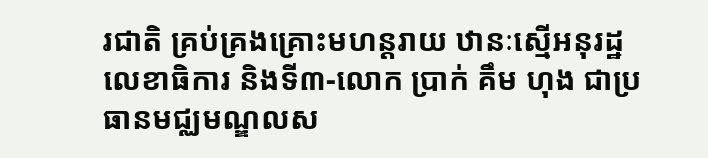រជាតិ គ្រប់គ្រងគ្រោះមហន្តរាយ ឋានៈស្មើអនុរដ្ឋលេខាធិការ និងទី៣-លោក ប្រាក់ គឹម ហុង ជាប្រធានមជ្ឈមណ្ឌលស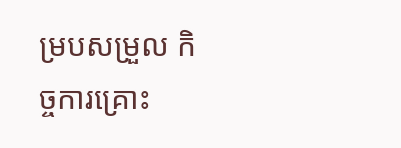ម្របសម្រួល កិច្ចការគ្រោះ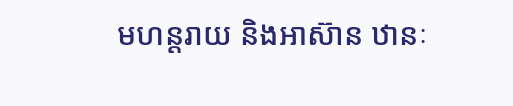មហន្តរាយ និងអាស៊ាន ឋានៈ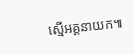ស្មើអគ្គនាយក៕